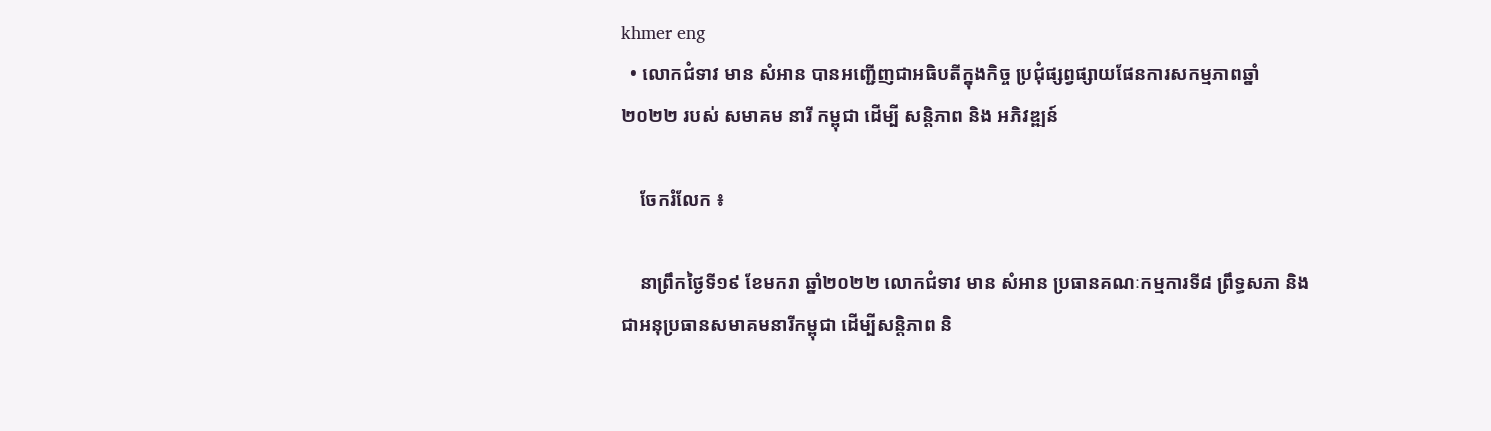khmer eng
  • លោកជំទាវ មាន សំអាន បានអញ្ជើញជាអធិបតីក្នុងកិច្ច ប្រជុំផ្សព្វផ្សាយផែនការសកម្មភាពឆ្នាំ២០២២ របស់ សមាគម នារី កម្ពុជា ដេីម្បី សន្តិភាព និង អភិវឌ្ឍន៍

    ចែករំលែក ៖

    នាព្រឹកថ្ងៃទី១៩ ខែមករា ឆ្នាំ២០២២ លោកជំទាវ មាន សំអាន ប្រធានគណៈកម្មការទី៨ ព្រឹទ្ធសភា និងជាអនុប្រធានសមាគមនារីកម្ពុជា ដើម្បីសន្តិភាព និ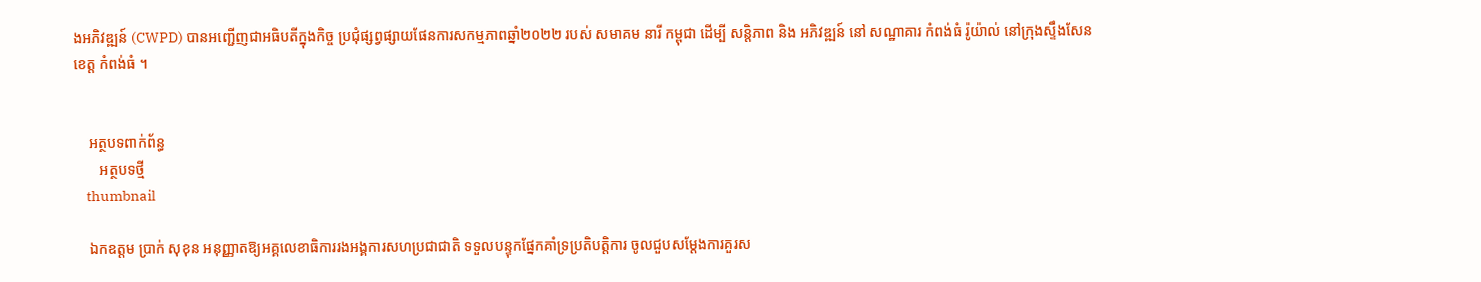ងអភិវឌ្ឍន៍ (CWPD) បានអញ្ជើញជាអធិបតីក្នុងកិច្ច ប្រជុំផ្សព្វផ្សាយផែនការសកម្មភាពឆ្នាំ២០២២ របស់ សមាគម នារី កម្ពុជា ដេីម្បី សន្តិភាព និង អភិវឌ្ឍន៍ នៅ សណ្ឋាគារ កំពង់ធំ រ៉ូយ៉ាល់ នៅក្រុងស្ទឹងសែន ខេត្ត កំពង់ធំ ។


    អត្ថបទពាក់ព័ន្ធ
       អត្ថបទថ្មី
    thumbnail

    ឯកឧត្តម ប្រាក់ សុខុន អនុញ្ញាតឱ្យអគ្គលេខាធិការរងអង្គការសហប្រជាជាតិ ទទួលបន្ទុកផ្នែកគាំទ្រប្រតិបត្តិការ ចូលជួបសម្តែងការគួរស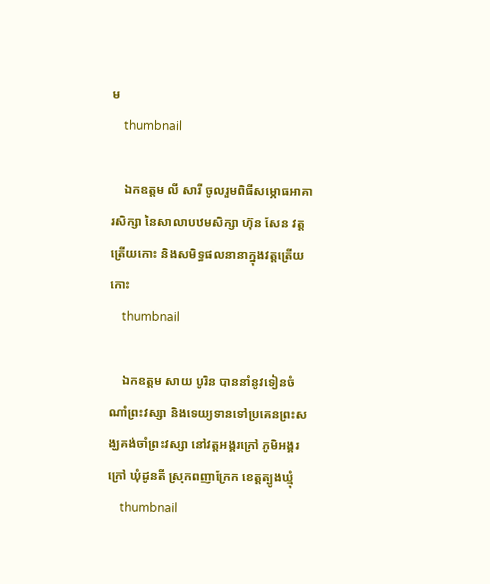ម
    thumbnail

    ឯកឧត្តម លី សារី ចូលរួមពិធីសម្ភោធអាគារសិក្សា នៃសាលាបឋមសិក្សា ហ៊ុន សែន វត្តត្រើយកោះ និងសមិទ្ធផលនានាក្នុងវត្តត្រើយកោះ
    thumbnail

    ឯកឧត្តម សាយ បូរិន បាននាំនូវទៀនចំណាំព្រះវស្សា និងទេយ្យទានទៅប្រគេនព្រះសង្ឃគង់ចាំព្រះវស្សា នៅវត្តអង្គរក្រៅ ភូមិអង្គរក្រៅ ឃុំដូនតី ស្រុកពញាក្រែក ខេត្តត្បូងឃ្មុំ
    thumbnail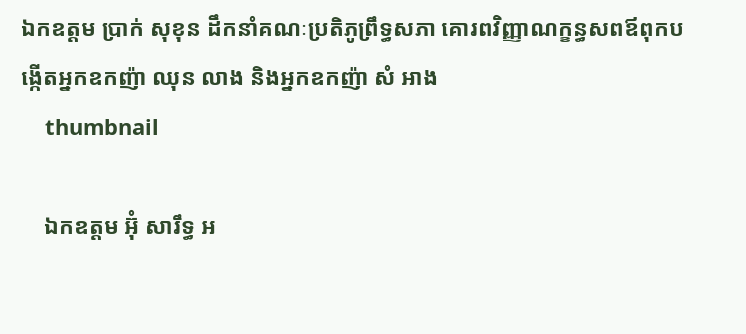ឯកឧត្តម ប្រាក់ សុខុន ដឹកនាំគណៈប្រតិភូព្រឹទ្ធសភា គោរពវិញ្ញាណក្ខន្ធសពឪពុកបង្កើតអ្នកឧកញ៉ា ឈុន លាង និងអ្នកឧកញ៉ា សំ អាង
    thumbnail

    ឯកឧត្តម អ៊ុំ សារឹទ្ធ អ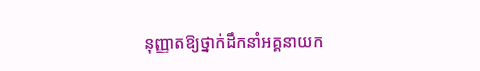នុញ្ញាតឱ្យថ្នាក់ដឹកនាំអគ្គនាយក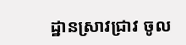ដ្ឋានស្រាវជ្រាវ ចូល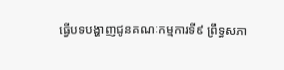ធ្វើបទបង្ហាញជូនគណៈកម្មការទី៩ ព្រឹទ្ធសភា